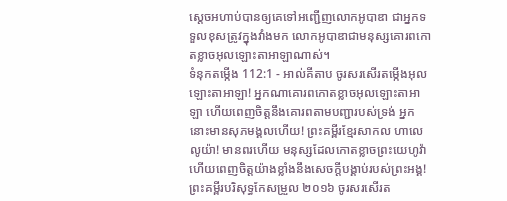ស្តេចអហាប់បានឲ្យគេទៅអញ្ជើញលោកអូបាឌា ជាអ្នកទទួលខុសត្រូវក្នុងវាំងមក លោកអូបាឌាជាមនុស្សគោរពកោតខ្លាចអុលឡោះតាអាឡាណាស់។
ទំនុកតម្កើង 112:1 - អាល់គីតាប ចូរសរសើរតម្កើងអុលឡោះតាអាឡា! អ្នកណាគោរពកោតខ្លាចអុលឡោះតាអាឡា ហើយពេញចិត្តនឹងគោរពតាមបញ្ជារបស់ទ្រង់ អ្នកនោះមានសុភមង្គលហើយ! ព្រះគម្ពីរខ្មែរសាកល ហាលេលូយ៉ា! មានពរហើយ មនុស្សដែលកោតខ្លាចព្រះយេហូវ៉ា ហើយពេញចិត្តយ៉ាងខ្លាំងនឹងសេចក្ដីបង្គាប់របស់ព្រះអង្គ! ព្រះគម្ពីរបរិសុទ្ធកែសម្រួល ២០១៦ ចូរសរសើរត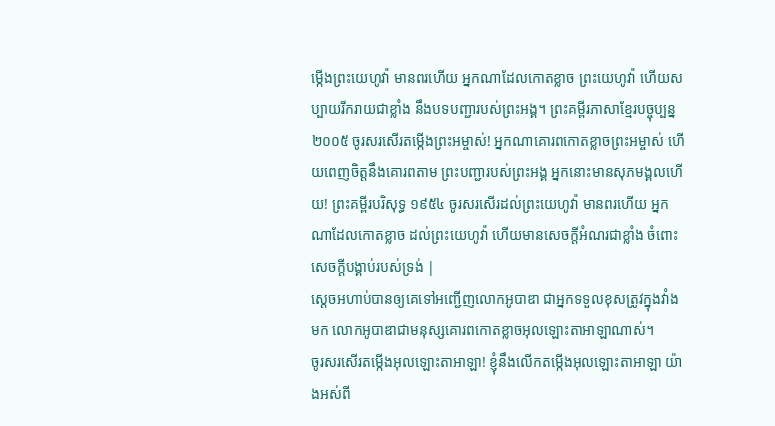ម្កើងព្រះយេហូវ៉ា មានពរហើយ អ្នកណាដែលកោតខ្លាច ព្រះយេហូវ៉ា ហើយសប្បាយរីករាយជាខ្លាំង នឹងបទបញ្ជារបស់ព្រះអង្គ។ ព្រះគម្ពីរភាសាខ្មែរបច្ចុប្បន្ន ២០០៥ ចូរសរសើរតម្កើងព្រះអម្ចាស់! អ្នកណាគោរពកោតខ្លាចព្រះអម្ចាស់ ហើយពេញចិត្តនឹងគោរពតាម ព្រះបញ្ជារបស់ព្រះអង្គ អ្នកនោះមានសុភមង្គលហើយ! ព្រះគម្ពីរបរិសុទ្ធ ១៩៥៤ ចូរសរសើរដល់ព្រះយេហូវ៉ា មានពរហើយ អ្នកណាដែលកោតខ្លាច ដល់ព្រះយេហូវ៉ា ហើយមានសេចក្ដីអំណរជាខ្លាំង ចំពោះសេចក្ដីបង្គាប់របស់ទ្រង់ |
ស្តេចអហាប់បានឲ្យគេទៅអញ្ជើញលោកអូបាឌា ជាអ្នកទទួលខុសត្រូវក្នុងវាំងមក លោកអូបាឌាជាមនុស្សគោរពកោតខ្លាចអុលឡោះតាអាឡាណាស់។
ចូរសរសើរតម្កើងអុលឡោះតាអាឡា! ខ្ញុំនឹងលើកតម្កើងអុលឡោះតាអាឡា យ៉ាងអស់ពី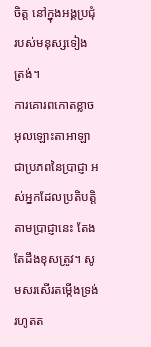ចិត្ត នៅក្នុងអង្គប្រជុំរបស់មនុស្សទៀងត្រង់។
ការគោរពកោតខ្លាចអុលឡោះតាអាឡា ជាប្រភពនៃប្រាជ្ញា អស់អ្នកដែលប្រតិបត្តិតាមប្រាជ្ញានេះ តែងតែដឹងខុសត្រូវ។ សូមសរសើរតម្កើងទ្រង់រហូតត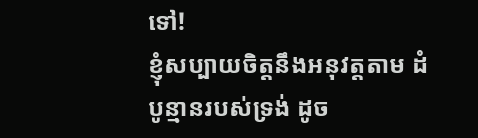ទៅ!
ខ្ញុំសប្បាយចិត្តនឹងអនុវត្តតាម ដំបូន្មានរបស់ទ្រង់ ដូច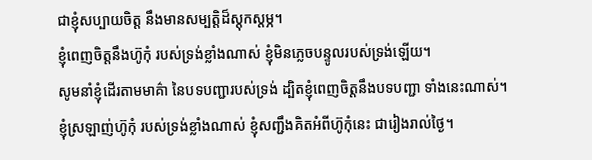ជាខ្ញុំសប្បាយចិត្ត នឹងមានសម្បត្តិដ៏ស្តុកស្តម្ភ។
ខ្ញុំពេញចិត្តនឹងហ៊ូកុំ របស់ទ្រង់ខ្លាំងណាស់ ខ្ញុំមិនភ្លេចបន្ទូលរបស់ទ្រង់ឡើយ។
សូមនាំខ្ញុំដើរតាមមាគ៌ា នៃបទបញ្ជារបស់ទ្រង់ ដ្បិតខ្ញុំពេញចិត្តនឹងបទបញ្ជា ទាំងនេះណាស់។
ខ្ញុំស្រឡាញ់ហ៊ូកុំ របស់ទ្រង់ខ្លាំងណាស់ ខ្ញុំសញ្ជឹងគិតអំពីហ៊ូកុំនេះ ជារៀងរាល់ថ្ងៃ។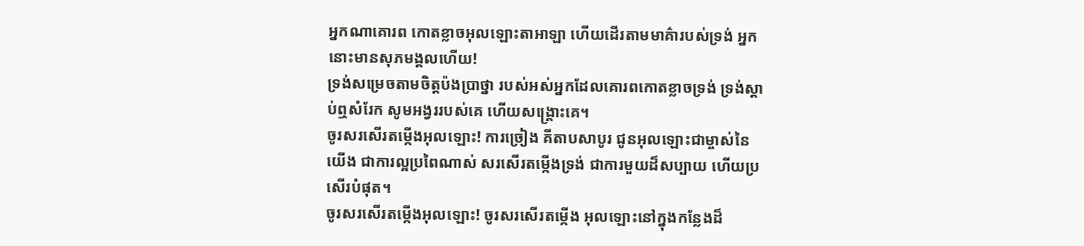អ្នកណាគោរព កោតខ្លាចអុលឡោះតាអាឡា ហើយដើរតាមមាគ៌ារបស់ទ្រង់ អ្នកនោះមានសុភមង្គលហើយ!
ទ្រង់សម្រេចតាមចិត្តប៉ងប្រាថ្នា របស់អស់អ្នកដែលគោរពកោតខ្លាចទ្រង់ ទ្រង់ស្តាប់ឮសំរែក សូមអង្វររបស់គេ ហើយសង្គ្រោះគេ។
ចូរសរសើរតម្កើងអុលឡោះ! ការច្រៀង គីតាបសាបូរ ជូនអុលឡោះជាម្ចាស់នៃយើង ជាការល្អប្រពៃណាស់ សរសើរតម្កើងទ្រង់ ជាការមួយដ៏សប្បាយ ហើយប្រសើរបំផុត។
ចូរសរសើរតម្កើងអុលឡោះ! ចូរសរសើរតម្កើង អុលឡោះនៅក្នុងកន្លែងដ៏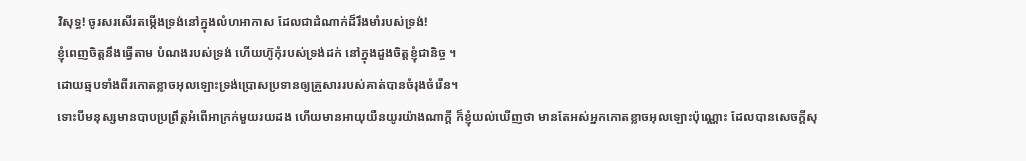វិសុទ្ធ! ចូរសរសើរតម្កើងទ្រង់នៅក្នុងលំហអាកាស ដែលជាដំណាក់ដ៏រឹងមាំរបស់ទ្រង់!
ខ្ញុំពេញចិត្តនឹងធ្វើតាម បំណងរបស់ទ្រង់ ហើយហ៊ូកុំរបស់ទ្រង់ដក់ នៅក្នុងដួងចិត្តខ្ញុំជានិច្ច ។
ដោយឆ្មបទាំងពីរកោតខ្លាចអុលឡោះទ្រង់ប្រោសប្រទានឲ្យគ្រួសាររបស់គាត់បានចំរុងចំរើន។
ទោះបីមនុស្សមានបាបប្រព្រឹត្តអំពើអាក្រក់មួយរយដង ហើយមានអាយុយឺនយូរយ៉ាងណាក្តី ក៏ខ្ញុំយល់ឃើញថា មានតែអស់អ្នកកោតខ្លាចអុលឡោះប៉ុណ្ណោះ ដែលបានសេចក្ដីសុ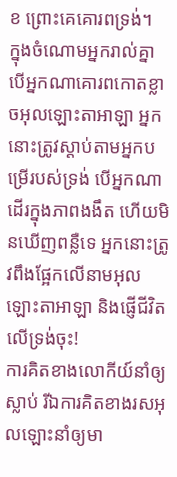ខ ព្រោះគេគោរពទ្រង់។
ក្នុងចំណោមអ្នករាល់គ្នា បើអ្នកណាគោរពកោតខ្លាចអុលឡោះតាអាឡា អ្នកនោះត្រូវស្ដាប់តាមអ្នកបម្រើរបស់ទ្រង់ បើអ្នកណាដើរក្នុងភាពងងឹត ហើយមិនឃើញពន្លឺទេ អ្នកនោះត្រូវពឹងផ្អែកលើនាមអុលឡោះតាអាឡា និងផ្ញើជីវិតលើទ្រង់ចុះ!
ការគិតខាងលោកីយ៍នាំឲ្យស្លាប់ រីឯការគិតខាងរសអុលឡោះនាំឲ្យមា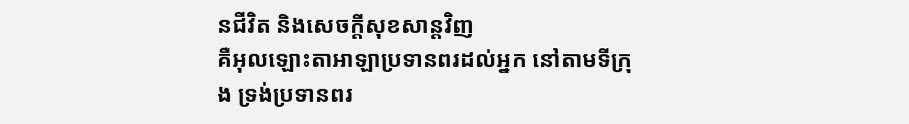នជីវិត និងសេចក្ដីសុខសាន្ដវិញ
គឺអុលឡោះតាអាឡាប្រទានពរដល់អ្នក នៅតាមទីក្រុង ទ្រង់ប្រទានពរ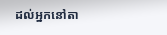ដល់អ្នកនៅតា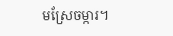មស្រែចម្ការ។